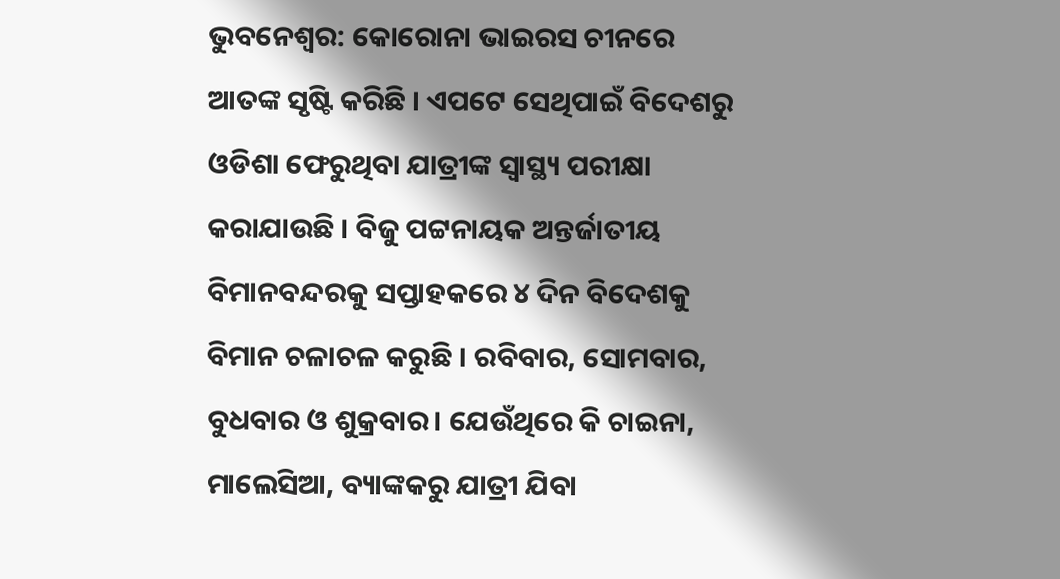ଭୁବନେଶ୍ବର: କୋରୋନା ଭାଇରସ ଚୀନରେ ଆତଙ୍କ ସୃଷ୍ଟି କରିଛି । ଏପଟେ ସେଥିପାଇଁ ବିଦେଶରୁ ଓଡିଶା ଫେରୁଥିବା ଯାତ୍ରୀଙ୍କ ସ୍ବାସ୍ଥ୍ୟ ପରୀକ୍ଷା କରାଯାଉଛି । ବିଜୁ ପଟ୍ଟନାୟକ ଅନ୍ତର୍ଜାତୀୟ ବିମାନବନ୍ଦରକୁ ସପ୍ତାହକରେ ୪ ଦିନ ବିଦେଶକୁ ବିମାନ ଚଳାଚଳ କରୁଛି । ରବିବାର, ସୋମବାର, ବୁଧବାର ଓ ଶୁକ୍ରବାର। ଯେଉଁଥିରେ କି ଚାଇନା, ମାଲେସିଆ, ବ୍ୟାଙ୍କକରୁ ଯାତ୍ରୀ ଯିବା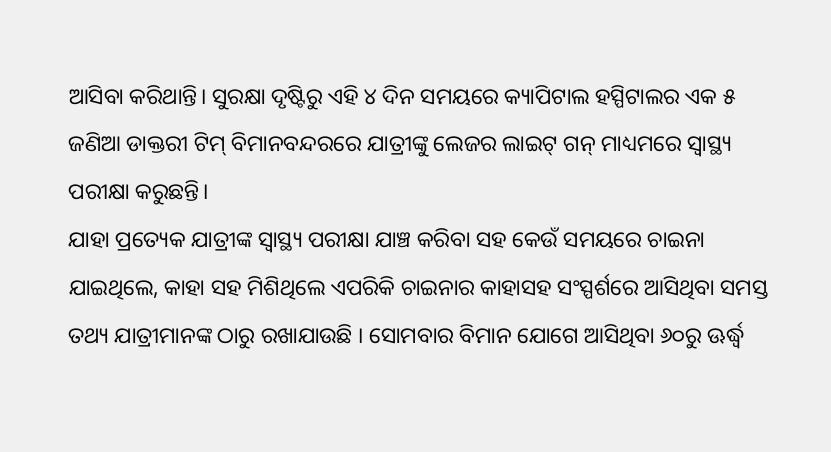ଆସିବା କରିଥାନ୍ତି। ସୁରକ୍ଷା ଦୃଷ୍ଟିରୁ ଏହି ୪ ଦିନ ସମୟରେ କ୍ୟାପିଟାଲ ହସ୍ପିଟାଲର ଏକ ୫ ଜଣିଆ ଡାକ୍ତରୀ ଟିମ୍ ବିମାନବନ୍ଦରରେ ଯାତ୍ରୀଙ୍କୁ ଲେଜର ଲାଇଟ୍ ଗନ୍ ମାଧ୍ୟମରେ ସ୍ବାସ୍ଥ୍ୟ ପରୀକ୍ଷା କରୁଛନ୍ତି।
ଯାହା ପ୍ରତ୍ୟେକ ଯାତ୍ରୀଙ୍କ ସ୍ବାସ୍ଥ୍ୟ ପରୀକ୍ଷା ଯାଞ୍ଚ କରିବା ସହ କେଉଁ ସମୟରେ ଚାଇନା ଯାଇଥିଲେ, କାହା ସହ ମିଶିଥିଲେ ଏପରିକି ଚାଇନାର କାହାସହ ସଂସ୍ପର୍ଶରେ ଆସିଥିବା ସମସ୍ତ ତଥ୍ୟ ଯାତ୍ରୀମାନଙ୍କ ଠାରୁ ରଖାଯାଉଛି । ସୋମବାର ବିମାନ ଯୋଗେ ଆସିଥିବା ୬୦ରୁ ଊର୍ଦ୍ଧ୍ୱ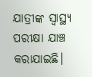ଯାତ୍ରୀଙ୍କ ସ୍ବାସ୍ଥ୍ୟ ପରୀକ୍ଷା ଯାଞ୍ଚ କରାଯାଇଛି।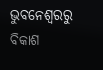ଭୁବନେଶ୍ବରରୁ ବିକାଶ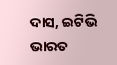ଦାସ, ଇଟିଭି ଭାରତ